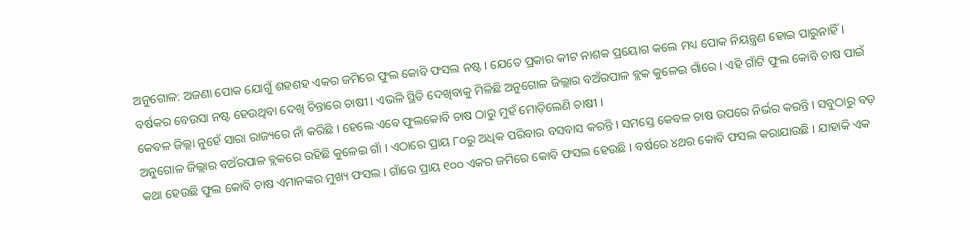ଅନୁଗୋଳ: ଅଜଣା ପୋକ ଯୋଗୁଁ ଶହଶହ ଏକର ଜମିରେ ଫୁଲ କୋବି ଫସଲ ନଷ୍ଟ । ଯେତେ ପ୍ରକାର କୀଟ ନାଶକ ପ୍ରୟୋଗ କଲେ ମଧ୍ୟ ପୋକ ନିୟନ୍ତ୍ରଣ ହୋଇ ପାରୁନାହିଁ । ବର୍ଷକର ବେଉସା ନଷ୍ଟ ହେଉଥିବା ଦେଖି ଚିନ୍ତାରେ ଚାଷୀ । ଏଭଳି ସ୍ଥିତି ଦେଖିବାକୁ ମିଳିଛି ଅନୁଗୋଳ ଜିଲ୍ଲାର ବଅଁରପାଳ ବ୍ଲକ କୁଳେଇ ଗାଁରେ । ଏହି ଗାଁଟି ଫୁଲ କୋବି ଚାଷ ପାଇଁ କେବଳ ଜିଲ୍ଲା ନୁହେଁ ସାରା ରାଜ୍ୟରେ ନାଁ କରିଛି । ହେଲେ ଏବେ ଫୁଲକୋବି ଚାଷ ଠାରୁ ମୁହଁ ମୋଡ଼ିଲେଣି ଚାଷୀ ।
ଅନୁଗୋଳ ଜିଲ୍ଲାର ବଅଁରପାଳ ବ୍ଲକରେ ରହିଛି କୁଳେଇ ଗାଁ । ଏଠାରେ ପ୍ରାୟ ୮୦ରୁ ଅଧିକ ପରିବାର ବସବାସ କରନ୍ତି । ସମସ୍ତେ କେବଳ ଚାଷ ଉପରେ ନିର୍ଭର କରନ୍ତି । ସବୁଠାରୁ ବଡ଼ କଥା ହେଉଛି ଫୁଲ କୋବି ଚାଷ ଏମାନଙ୍କର ମୁଖ୍ୟ ଫସଲ । ଗାଁରେ ପ୍ରାୟ ୧୦୦ ଏକର ଜମିରେ କୋବି ଫସଲ ହେଉଛି । ବର୍ଷରେ ୪ଥର କୋବି ଫସଲ କରାଯାଉଛି । ଯାହାକି ଏକ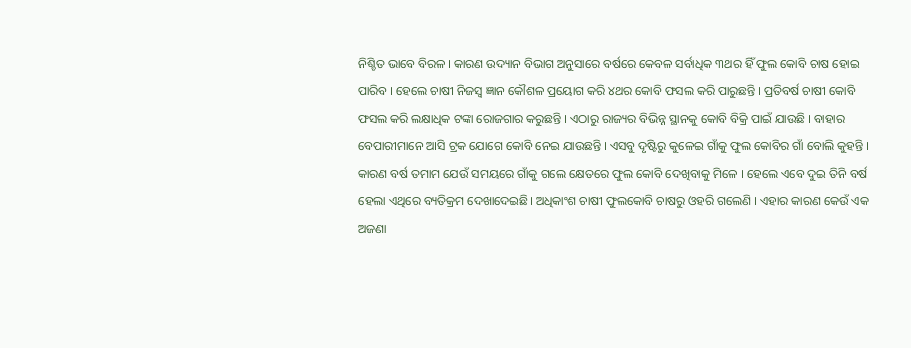ନିଶ୍ଚିତ ଭାବେ ବିରଳ । କାରଣ ଉଦ୍ୟାନ ବିଭାଗ ଅନୁସାରେ ବର୍ଷରେ କେବଳ ସର୍ବାଧିକ ୩ଥର ହିଁ ଫୁଲ କୋବି ଚାଷ ହୋଇ ପାରିବ । ହେଲେ ଚାଷୀ ନିଜସ୍ୱ ଜ୍ଞାନ କୌଶଳ ପ୍ରୟୋଗ କରି ୪ଥର କୋବି ଫସଲ କରି ପାରୁଛନ୍ତି । ପ୍ରତିବର୍ଷ ଚାଷୀ କୋବି ଫସଲ କରି ଲକ୍ଷାଧିକ ଟଙ୍କା ରୋଜଗାର କରୁଛନ୍ତି । ଏଠାରୁ ରାଜ୍ୟର ବିଭିନ୍ନ ସ୍ଥାନକୁ କୋବି ବିକ୍ରି ପାଇଁ ଯାଉଛି । ବାହାର ବେପାରୀମାନେ ଆସି ଟ୍ରକ ଯୋଗେ କୋବି ନେଇ ଯାଉଛନ୍ତି । ଏସବୁ ଦୃଷ୍ଟିରୁ କୁଳେଇ ଗାଁକୁ ଫୁଲ କୋବିର ଗାଁ ବୋଲି କୁହନ୍ତି । କାରଣ ବର୍ଷ ତମାମ ଯେଉଁ ସମୟରେ ଗାଁକୁ ଗଲେ କ୍ଷେତରେ ଫୁଲ କୋବି ଦେଖିବାକୁ ମିଳେ । ହେଲେ ଏବେ ଦୁଇ ତିନି ବର୍ଷ ହେଲା ଏଥିରେ ବ୍ୟତିକ୍ରମ ଦେଖାଦେଇଛି। ଅଧିକାଂଶ ଚାଷୀ ଫୁଲକୋବି ଚାଷରୁ ଓହରି ଗଲେଣି । ଏହାର କାରଣ କେଉଁ ଏକ ଅଜଣା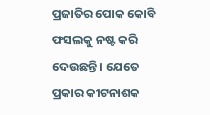ପ୍ରଜାତିର ପୋକ କୋବି ଫସଲକୁ ନଷ୍ଟ କରି ଦେଉଛନ୍ତି । ଯେତେ ପ୍ରକାର କୀଟନାଶକ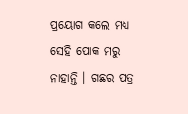ପ୍ରୟୋଗ କଲେ ମଧ୍ୟ ସେହି ପୋକ ମରୁ ନାହାନ୍ତି । ଗଛର ପତ୍ର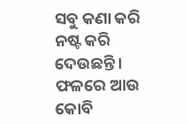ସବୁ କଣା କରି ନଷ୍ଟ କରି ଦେଉଛନ୍ତି । ଫଳରେ ଆଉ କୋବି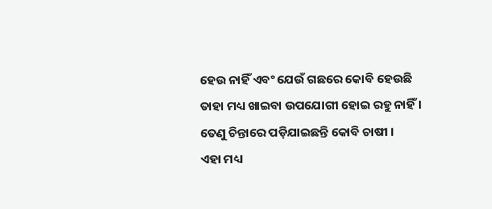ହେଉ ନାହିଁ ଏବଂ ଯେଉଁ ଗଛରେ କୋବି ହେଉଛି ତାହା ମଧ୍ୟ ଖାଇବା ଉପଯୋଗୀ ହୋଇ ରହୁ ନାହିଁ । ତେଣୁ ଚିନ୍ତାରେ ପଡ଼ିଯାଇଛନ୍ତି କୋବି ଚାଷୀ ।
ଏହା ମଧ୍ୟ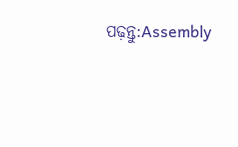ପଢ଼ନ୍ତୁ:Assembly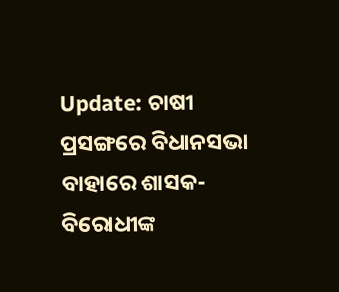Update: ଚାଷୀ ପ୍ରସଙ୍ଗରେ ବିଧାନସଭା ବାହାରେ ଶାସକ-ବିରୋଧୀଙ୍କ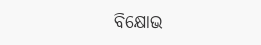ବିକ୍ଷୋଭ